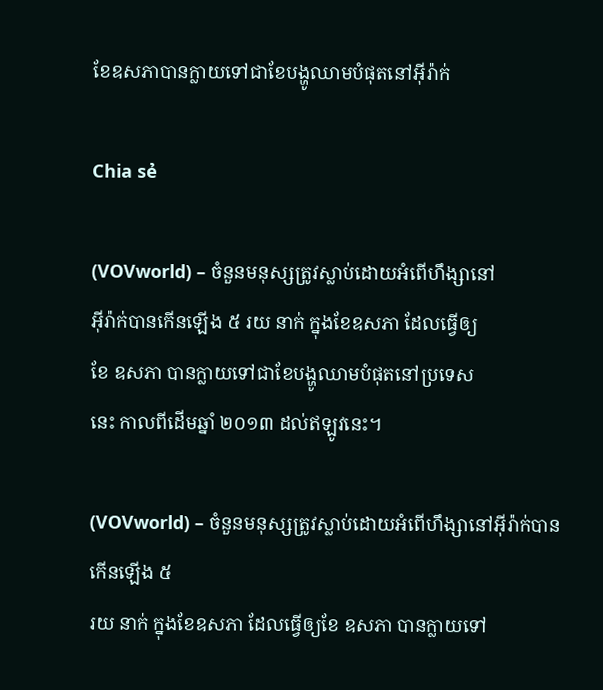ខែឧសភាបានក្លាយទៅជាខែបង្ហូឈាមបំផុតនៅអ៊ីរ៉ាក់

Chia sẻ

(VOVworld) – ចំនួនមនុស្សត្រូវស្លាប់ដោយអំពើហឹង្សានៅ
អ៊ីរ៉ាក់បានកើនឡើង ៥ រយ នាក់ ក្នុងខែឧសភា ដែលធ្វើឲ្យ
ខែ ឧសភា បានក្លាយទៅជាខែបង្ហូឈាមបំផុតនៅប្រទេស
នេះ កាលពីដើមឆ្នាំ ២០១៣ ដល់ឥឡូវនេះ។

(VOVworld) – ចំនួនមនុស្សត្រូវស្លាប់ដោយអំពើហឹង្សានៅអ៊ីរ៉ាក់បានកើនឡើង ៥
រយ នាក់ ក្នុងខែឧសភា ដែលធ្វើឲ្យខែ ឧសភា បានក្លាយទៅ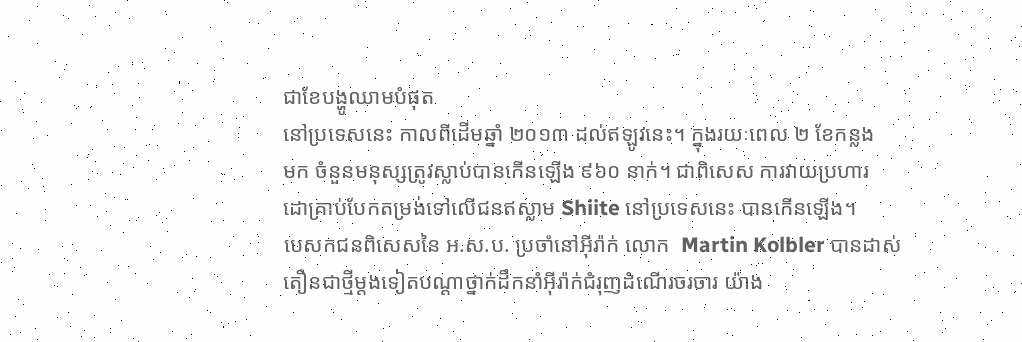ជាខែបង្ហូឈាមបំផុត
នៅប្រទេសនេះ កាលពីដើមឆ្នាំ ២០១៣ ដល់ឥឡូវនេះ។ ក្នុងរយៈពេល ២ ខែកន្លង
មក ចំនួនមនុស្សត្រូវស្លាប់បានកើនឡើង ៩៦០ នាក់។ ជាពិសេស ការវាយប្រហារ
ដោគ្រាប់បែកតម្រង់ទៅលើជនឥស្លាម Shiite នៅប្រទេសនេះ បានកើនឡើង។
បេសកជនពិសេសនៃ អ.ស.ប. ប្រចាំនៅអ៊ីរ៉ាក់ លោក  Martin Kolbler បានដាស់
តឿនជាថ្មីម្តងទៀតបណ្ដាថ្នាក់ដឹកនាំអ៊ីរ៉ាក់ជំរុញដំណើរចរចារ យ៉ាង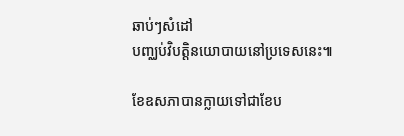ឆាប់ៗសំដៅ
បញ្ឈប់វិបត្តិនយោបាយនៅប្រទេសនេះ៕

ខែឧសភាបានក្លាយទៅជាខែប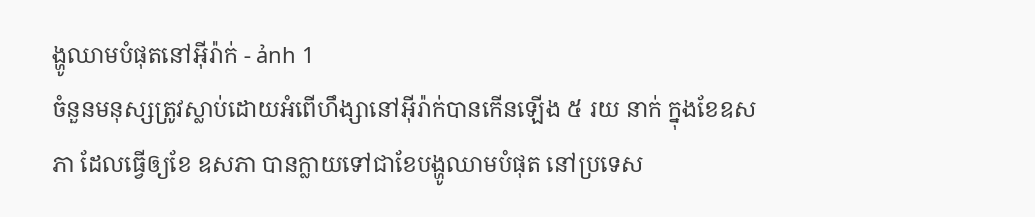ង្ហូឈាមបំផុតនៅអ៊ីរ៉ាក់ - ảnh 1
ចំនួនមនុស្សត្រូវស្លាប់ដោយអំពើហឹង្សានៅអ៊ីរ៉ាក់បានកើនឡើង ៥ រយ នាក់ ក្នុងខែឧសភា ដែលធ្វើឲ្យខែ ឧសភា បានក្លាយទៅជាខែបង្ហូឈាមបំផុត នៅប្រទេស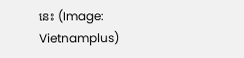នេះ (Image: Vietnamplus)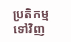ប្រតិកម្មទៅវិញ